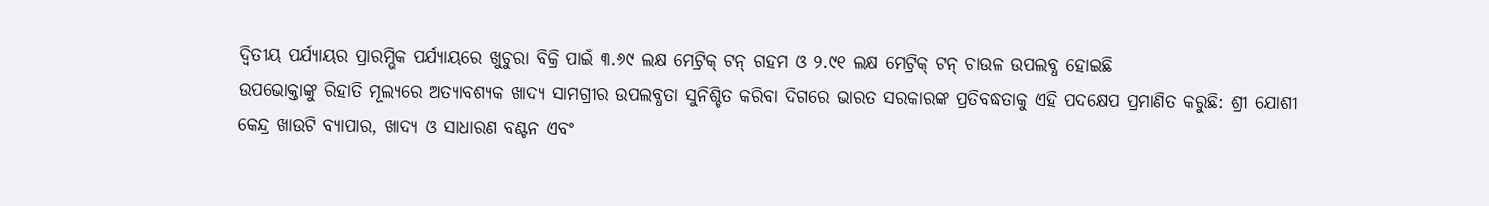ଦ୍ବିତୀୟ ପର୍ଯ୍ୟାୟର ପ୍ରାରମ୍ଭିକ ପର୍ଯ୍ୟାୟରେ ଖୁଚୁରା ବିକ୍ରି ପାଇଁ ୩.୬୯ ଲକ୍ଷ ମେଟ୍ରିକ୍ ଟନ୍ ଗହମ ଓ ୨.୯୧ ଲକ୍ଷ ମେଟ୍ରିକ୍ ଟନ୍ ଚାଉଳ ଉପଲବ୍ଧ ହୋଇଛି
ଉପଭୋକ୍ତାଙ୍କୁ ରିହାତି ମୂଲ୍ୟରେ ଅତ୍ୟାବଶ୍ୟକ ଖାଦ୍ୟ ସାମଗ୍ରୀର ଉପଲବ୍ଧତା ସୁନିଶ୍ଚିତ କରିବା ଦିଗରେ ଭାରତ ସରକାରଙ୍କ ପ୍ରତିବଦ୍ଧତାକୁ ଏହି ପଦକ୍ଷେପ ପ୍ରମାଣିତ କରୁଛି: ଶ୍ରୀ ଯୋଶୀ
କେନ୍ଦ୍ର ଖାଉଟି ବ୍ୟାପାର, ଖାଦ୍ୟ ଓ ସାଧାରଣ ବଣ୍ଟନ ଏବଂ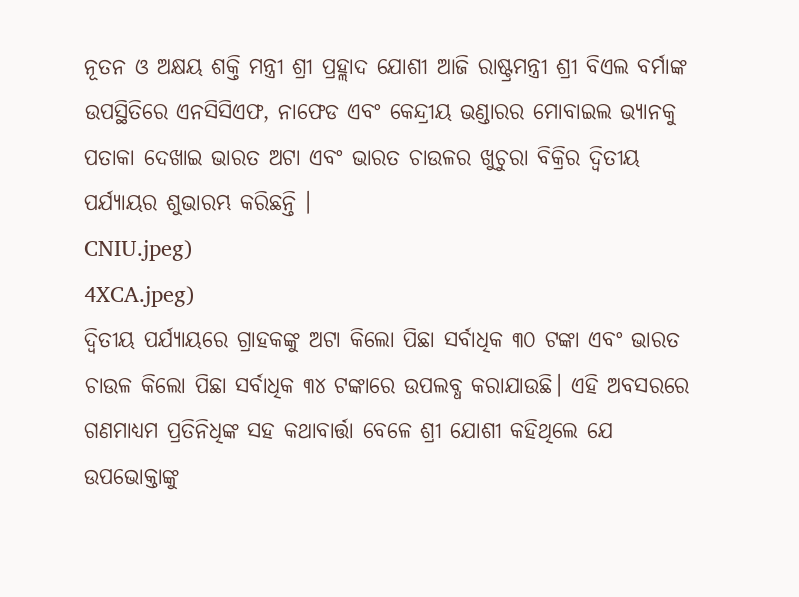ନୂତନ ଓ ଅକ୍ଷୟ ଶକ୍ତି ମନ୍ତ୍ରୀ ଶ୍ରୀ ପ୍ରହ୍ଲାଦ ଯୋଶୀ ଆଜି ରାଷ୍ଟ୍ରମନ୍ତ୍ରୀ ଶ୍ରୀ ବିଏଲ ବର୍ମାଙ୍କ ଉପସ୍ଥିତିରେ ଏନସିସିଏଫ, ନାଫେଡ ଏବଂ କେନ୍ଦ୍ରୀୟ ଭଣ୍ଡାରର ମୋବାଇଲ ଭ୍ୟାନକୁ ପତାକା ଦେଖାଇ ଭାରତ ଅଟା ଏବଂ ଭାରତ ଚାଉଳର ଖୁଚୁରା ବିକ୍ରିର ଦ୍ୱିତୀୟ ପର୍ଯ୍ୟାୟର ଶୁଭାରମ୍ଭ କରିଛନ୍ତି ।
CNIU.jpeg)
4XCA.jpeg)
ଦ୍ବିତୀୟ ପର୍ଯ୍ୟାୟରେ ଗ୍ରାହକଙ୍କୁ ଅଟା କିଲୋ ପିଛା ସର୍ବାଧିକ ୩୦ ଟଙ୍କା ଏବଂ ଭାରତ ଚାଉଳ କିଲୋ ପିଛା ସର୍ବାଧିକ ୩୪ ଟଙ୍କାରେ ଉପଲବ୍ଧ କରାଯାଉଛି। ଏହି ଅବସରରେ ଗଣମାଧ୍ୟମ ପ୍ରତିନିଧିଙ୍କ ସହ କଥାବାର୍ତ୍ତା ବେଳେ ଶ୍ରୀ ଯୋଶୀ କହିଥିଲେ ଯେ ଉପଭୋକ୍ତାଙ୍କୁ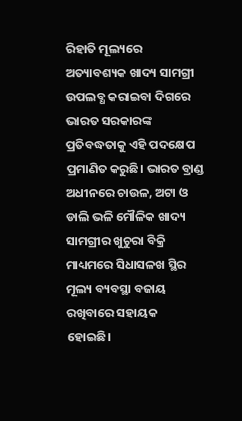ରିହାତି ମୂଲ୍ୟରେ ଅତ୍ୟାବଶ୍ୟକ ଖାଦ୍ୟ ସାମଗ୍ରୀ ଉପଲବ୍ଧ କରାଇବା ଦିଗରେ ଭାରତ ସରକାରଙ୍କ ପ୍ରତିବଦ୍ଧତାକୁ ଏହି ପଦକ୍ଷେପ ପ୍ରମାଣିତ କରୁଛି। ଭାରତ ବ୍ରାଣ୍ଡ ଅଧୀନରେ ଚାଉଳ, ଅଟା ଓ ଡାଲି ଭଳି ମୌଳିକ ଖାଦ୍ୟ ସାମଗ୍ରୀର ଖୁଚୁରା ବିକ୍ରି ମାଧ୍ୟମରେ ସିଧାସଳଖ ସ୍ଥିର ମୂଲ୍ୟ ବ୍ୟବସ୍ଥା ବଜାୟ ରଖିବାରେ ସହାୟକ ହୋଇଛି।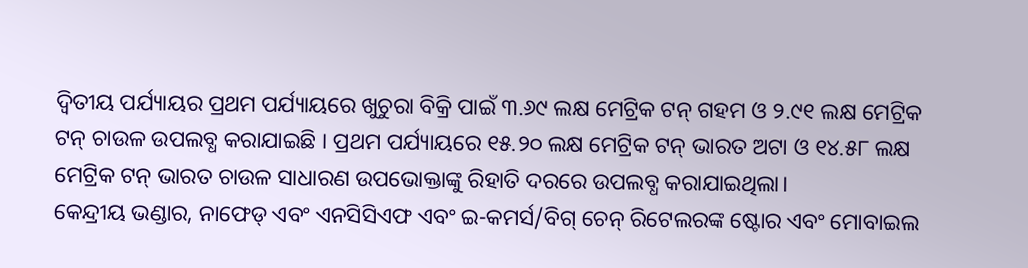ଦ୍ବିତୀୟ ପର୍ଯ୍ୟାୟର ପ୍ରଥମ ପର୍ଯ୍ୟାୟରେ ଖୁଚୁରା ବିକ୍ରି ପାଇଁ ୩.୬୯ ଲକ୍ଷ ମେଟ୍ରିକ ଟନ୍ ଗହମ ଓ ୨.୯୧ ଲକ୍ଷ ମେଟ୍ରିକ ଟନ୍ ଚାଉଳ ଉପଲବ୍ଧ କରାଯାଇଛି । ପ୍ରଥମ ପର୍ଯ୍ୟାୟରେ ୧୫.୨୦ ଲକ୍ଷ ମେଟ୍ରିକ ଟନ୍ ଭାରତ ଅଟା ଓ ୧୪.୫୮ ଲକ୍ଷ ମେଟ୍ରିକ ଟନ୍ ଭାରତ ଚାଉଳ ସାଧାରଣ ଉପଭୋକ୍ତାଙ୍କୁ ରିହାତି ଦରରେ ଉପଲବ୍ଧ କରାଯାଇଥିଲା।
କେନ୍ଦ୍ରୀୟ ଭଣ୍ଡାର, ନାଫେଡ୍ ଏବଂ ଏନସିସିଏଫ ଏବଂ ଇ-କମର୍ସ/ବିଗ୍ ଚେନ୍ ରିଟେଲରଙ୍କ ଷ୍ଟୋର ଏବଂ ମୋବାଇଲ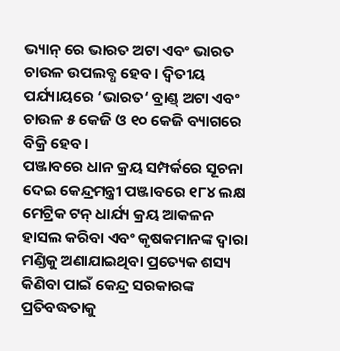ଭ୍ୟାନ୍ ରେ ଭାରତ ଅଟା ଏବଂ ଭାରତ ଚାଉଳ ଉପଲବ୍ଧ ହେବ। ଦ୍ବିତୀୟ ପର୍ଯ୍ୟାୟରେ ‘ଭାରତ‘ ବ୍ରାଣ୍ଡ୍ ଅଟା ଏବଂ ଚାଉଳ ୫ କେଜି ଓ ୧୦ କେଜି ବ୍ୟାଗରେ ବିକ୍ରି ହେବ।
ପଞ୍ଜାବରେ ଧାନ କ୍ରୟ ସମ୍ପର୍କରେ ସୂଚନା ଦେଇ କେନ୍ଦ୍ରମନ୍ତ୍ରୀ ପଞ୍ଜାବରେ ୧୮୪ ଲକ୍ଷ ମେଟ୍ରିକ ଟନ୍ ଧାର୍ଯ୍ୟ କ୍ରୟ ଆକଳନ ହାସଲ କରିବା ଏବଂ କୃଷକମାନଙ୍କ ଦ୍ୱାରା ମଣ୍ଡିକୁ ଅଣାଯାଇଥିବା ପ୍ରତ୍ୟେକ ଶସ୍ୟ କିଣିବା ପାଇଁ କେନ୍ଦ୍ର ସରକାରଙ୍କ ପ୍ରତିବଦ୍ଧତାକୁ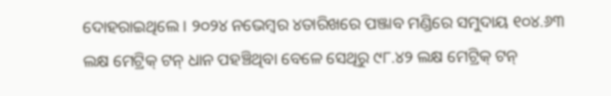ଦୋହରାଇଥିଲେ । ୨୦୨୪ ନଭେମ୍ବର ୪ତାରିଖରେ ପଞ୍ଜାବ ମଣ୍ଡିରେ ସମୁଦାୟ ୧୦୪.୬୩ ଲକ୍ଷ ମେଟ୍ରିକ୍ ଟନ୍ ଧାନ ପହଞ୍ଚିଥିବା ବେଳେ ସେଥିରୁ ୯୮.୪୨ ଲକ୍ଷ ମେଟ୍ରିକ୍ ଟନ୍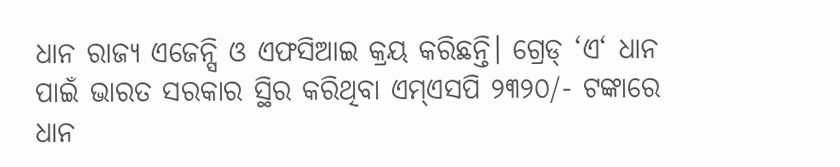ଧାନ ରାଜ୍ୟ ଏଜେନ୍ସି ଓ ଏଫସିଆଇ କ୍ରୟ କରିଛନ୍ତି। ଗ୍ରେଡ୍ ‘ଏ‘ ଧାନ ପାଇଁ ଭାରତ ସରକାର ସ୍ଥିର କରିଥିବା ଏମ୍ଏସପି ୨୩୨୦/- ଟଙ୍କାରେ ଧାନ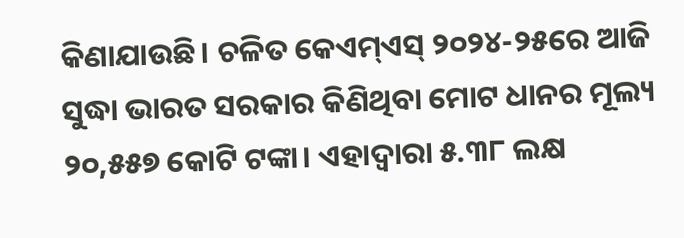କିଣାଯାଉଛି। ଚଳିତ କେଏମ୍ଏସ୍ ୨୦୨୪-୨୫ରେ ଆଜି ସୁଦ୍ଧା ଭାରତ ସରକାର କିଣିଥିବା ମୋଟ ଧାନର ମୂଲ୍ୟ ୨୦,୫୫୭ କୋଟି ଟଙ୍କା। ଏହାଦ୍ୱାରା ୫.୩୮ ଲକ୍ଷ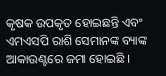କୃଷକ ଉପକୃତ ହୋଇଛନ୍ତି ଏବଂ ଏମଏସପି ରାଶି ସେମାନଙ୍କ ବ୍ୟାଙ୍କ ଆକାଉଣ୍ଟରେ ଜମା ହୋଇଛି ।